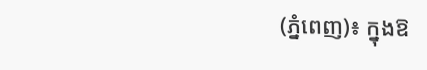(ភ្នំពេញ)៖ ក្នុងឱ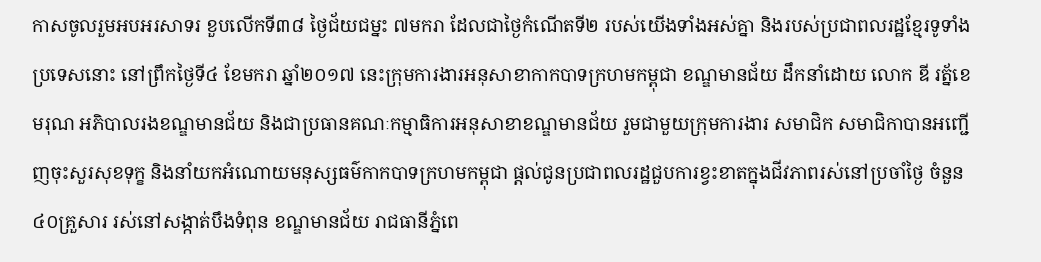កាសចូលរួមអបអរសាទរ ខួបលើកទី៣៨ ថ្ងៃជ័យជម្នះ ៧មករា ដែលជាថ្ងៃកំណើតទី២ របស់យេីងទាំងអស់គ្នា និងរបស់ប្រជាពលរដ្ឋខ្មែរទូទាំងប្រទេសនោះ នៅព្រឹកថ្ងៃទី៤ ខែមករា ឆ្នាំ២០១៧ នេះក្រុមការងារអនុសាខាកាកបាទក្រហមកម្ពុជា ខណ្ឌមានជ័យ ដឹកនាំដោយ លោក ឌី រត្ន័ខេមរុណ អភិបាលរងខណ្ឌមានជ័យ និងជាប្រធានគណៈកម្មាធិការអនុសាខាខណ្ឌមានជ័យ រួមជាមួយក្រុមការងារ សមាជិក សមាជិកាបានអញ្ជើញចុះសួរសុខទុក្ខ និងនាំយកអំណោយមនុស្សធម៌កាកបាទក្រហមកម្ពុជា ផ្តល់ជូនប្រជាពលរដ្ឋជួបការខ្វះខាតក្នុងជីវភាពរស់នៅប្រចាំថ្ងៃ ចំនួន៤០គ្រួសារ រស់នៅសង្កាត់បឹងទំពុន ខណ្ឌមានជ័យ រាជធានីភ្នំពេ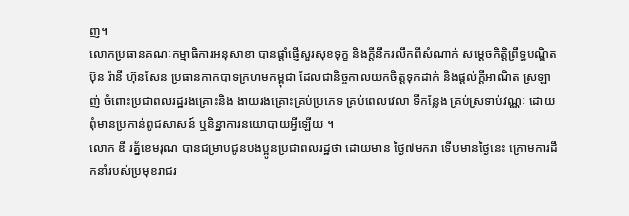ញ។
លោកប្រធានគណៈកម្មាធិការអនុសាខា បានផ្តាំផ្ញើសួរសុខទុក្ខ និងក្តីនឹករលឹកពីសំណាក់ សម្តេចកិត្តិព្រឹទ្ធបណ្ឌិត ប៊ុន រ៉ានី ហ៊ុនសែន ប្រធានកាកបាទក្រហមកម្ពុជា ដែលជានិច្ចកាលយកចិត្តទុកដាក់ និងផ្តល់ក្តីអាណិត ស្រឡាញ់ ចំពោះប្រជាពលរដ្ឋរងគ្រោះនិង ងាយរងគ្រោះគ្រប់ប្រភេទ គ្រប់ពេលវេលា ទីកន្លែង គ្រប់ស្រទាប់វណ្ណៈ ដោយពុំមានប្រកាន់ពូជសាសន៍ ឬនិន្នាការនយោបាយអ្វីឡើយ ។
លោក ឌី រត្ន័ខេមរុណ បានជម្រាបជូនបងប្អូនប្រជាពលរដ្ឋថា ដោយមាន ថ្ងៃ៧មករា ទេីបមានថ្ងៃនេះ ក្រោមការដឹកនាំរបស់ប្រមុខរាជរ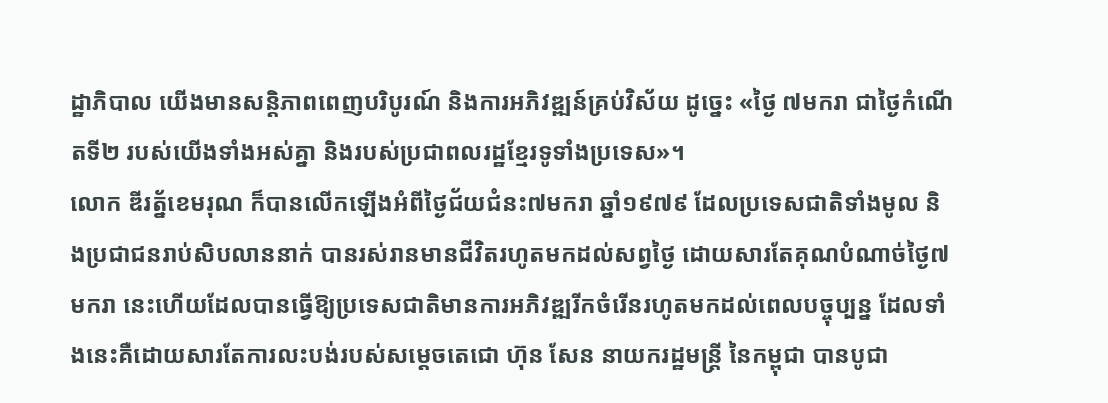ដ្ឋាភិបាល យេីងមានសន្តិភាពពេញបរិបូរណ៍ និងការអភិវឌ្ឍន៍គ្រប់វិស័យ ដូច្នេះ «ថ្ងៃ ៧មករា ជាថ្ងៃកំណេីតទី២ របស់យេីងទាំងអស់គ្នា និងរបស់ប្រជាពលរដ្ឋខ្មែរទូទាំងប្រទេស»។
លោក ឌីរត្ន័ខេមរុណ ក៏បានលើកឡើងអំពីថ្ងៃជ័យជំនះ៧មករា ឆ្នាំ១៩៧៩ ដែលប្រទេសជាតិទាំងមូល និងប្រជាជនរាប់សិបលាននាក់ បានរស់រានមានជីវិតរហូតមកដល់សព្វថ្ងៃ ដោយសារតែគុណបំណាច់ថ្ងៃ៧មករា នេះហើយដែលបានធ្វើឱ្យប្រទេសជាតិមានការអភិវឌ្ឍរីកចំរើនរហូតមកដល់ពេលបច្ចុប្បន្ន ដែលទាំងនេះគឺដោយសារតែការលះបង់របស់សម្តេចតេជោ ហ៊ុន សែន នាយករដ្ឋមន្រ្តី នៃកម្ពុជា បានបូជា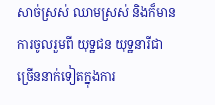សាច់ស្រស់ ឈាមស្រស់ និងក៏មានការចូលរួមពី យុទ្ឋជន យុទ្ឋនារីជាច្រើននាក់ទៀតក្នុងការ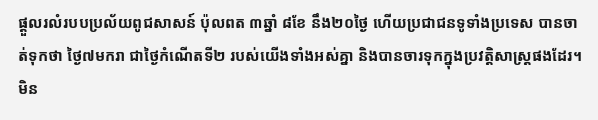ផ្តួលរលំរបបប្រល័យពូជសាសន៍ ប៉ុលពត ៣ឆ្នាំ ៨ខែ នឹង២០ថ្ងៃ ហើយប្រជាជនទូទាំងប្រទេស បានចាត់ទុកថា ថ្ងៃ៧មករា ជាថ្ងៃកំណើតទី២ របស់យើងទាំងអស់គ្នា និងបានចារទុកក្នុងប្រវត្តិសាស្រ្តផងដែរ។
មិន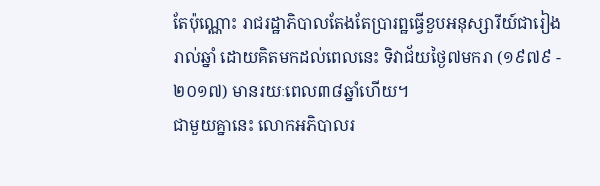តែប៉ុណ្ណោះ រាជរដ្ឋាភិបាលតែងតែប្រារព្ឋធ្វើខួបអនុស្សារីយ៍ជារៀងរាល់ឆ្នាំ ដោយគិតមកដល់ពេលនេះ ទិវាជ័យថ្ងៃ៧មករា (១៩៧៩ - ២០១៧) មានរយៈពេល៣៨ឆ្នាំហើយ។
ជាមួយគ្នានេះ លោកអភិបាលរ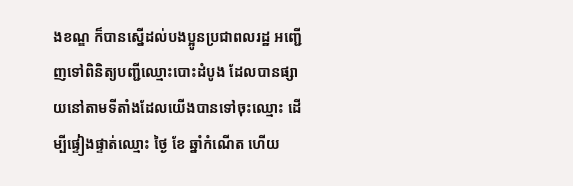ងខណ្ឌ ក៏បានស្នើដល់បងប្អូនប្រជាពលរដ្ឋ អញ្ជើញទៅពិនិត្យបញ្ជីឈ្មោះបោះដំបូង ដែលបានផ្សាយនៅតាមទីតាំងដែលយើងបានទៅចុះឈ្មោះ ដើម្បីផ្ទៀងផ្ទាត់ឈ្មោះ ថ្ងៃ ខែ ឆ្នាំកំណើត ហើយ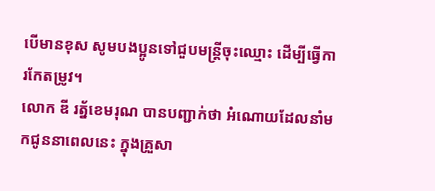បើមានខុស សូមបងប្អូនទៅជួបមន្ត្រីចុះឈ្មោះ ដើម្បីធ្វើការកែតម្រូវ។
លោក ឌី រត្ន័ខេមរុណ បានបញ្ជាក់ថា អំណោយដែលនាំមកជូននាពេលនេះ ក្នុងគ្រួសា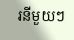រនីមួយៗ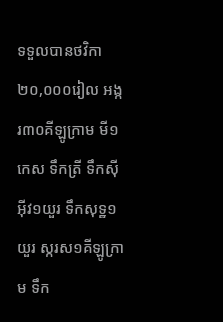ទទួលបានថវិកា២០,០០០រៀល អង្ករ៣០គីឡូក្រាម មី១កេស ទឹកត្រី ទឹកស៊ីអុីវ១យួរ ទឹកសុទ្ឋ១យួរ ស្ករស១គីឡូក្រាម ទឹក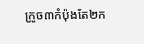ក្រូច៣កំប៉ុងតែ២ក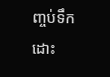ញ្ចប់ទឹកដោះ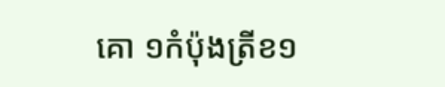គោ ១កំប៉ុងត្រីខ១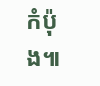កំប៉ុង៕